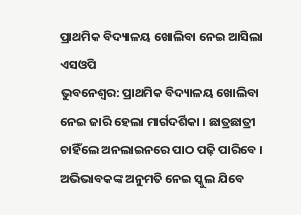ପ୍ରାଥମିକ ବିଦ୍ୟାଳୟ ଖୋଲିବା ନେଇ ଆସିଲା ଏସଓପି
ଭୁବନେଶ୍ୱର: ପ୍ରାଥମିକ ବିଦ୍ୟାଳୟ ଖୋଲିବା ନେଇ ଜାରି ହେଲା ମାର୍ଗଦର୍ଶିକା । ଛାତ୍ରଛାତ୍ରୀ ଚାହିଁଲେ ଅନଲାଇନରେ ପାଠ ପଢ଼ି ପାରିବେ । ଅଭିଭାବକଙ୍କ ଅନୁମତି ନେଇ ସ୍କୁଲ ଯିବେ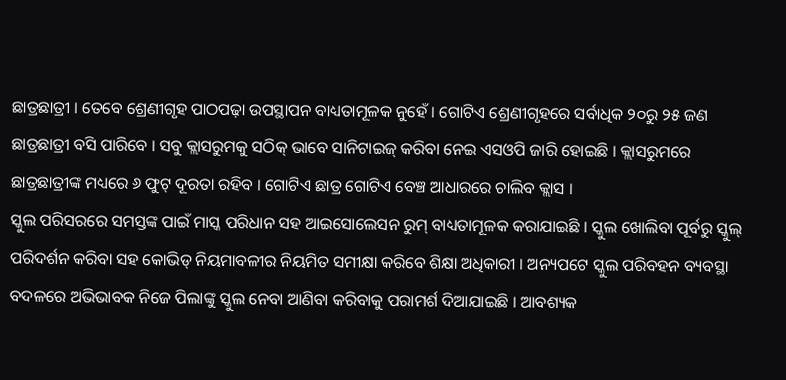ଛାତ୍ରଛାତ୍ରୀ । ତେବେ ଶ୍ରେଣୀଗୃହ ପାଠପଢ଼ା ଉପସ୍ଥାପନ ବାଧ୍ୟତାମୂଳକ ନୁହେଁ । ଗୋଟିଏ ଶ୍ରେଣୀଗୃହରେ ସର୍ବାଧିକ ୨୦ରୁ ୨୫ ଜଣ ଛାତ୍ରଛାତ୍ରୀ ବସି ପାରିବେ । ସବୁ କ୍ଲାସରୁମକୁ ସଠିକ୍ ଭାବେ ସାନିଟାଇଜ୍ କରିବା ନେଇ ଏସଓପି ଜାରି ହୋଇଛି । କ୍ଲାସରୁମରେ ଛାତ୍ରଛାତ୍ରୀଙ୍କ ମଧ୍ୟରେ ୬ ଫୁଟ୍ ଦୂରତା ରହିବ । ଗୋଟିଏ ଛାତ୍ର ଗୋଟିଏ ବେଞ୍ଚ ଆଧାରରେ ଚାଲିବ କ୍ଲାସ ।
ସ୍କୁଲ ପରିସରରେ ସମସ୍ତଙ୍କ ପାଇଁ ମାସ୍କ ପରିଧାନ ସହ ଆଇସୋଲେସନ ରୁମ୍ ବାଧ୍ୟତାମୂଳକ କରାଯାଇଛି । ସ୍କୁଲ ଖୋଲିବା ପୂର୍ବରୁ ସ୍କୁଲ୍ ପରିଦର୍ଶନ କରିବା ସହ କୋଭିଡ୍ ନିୟମାବଳୀର ନିୟମିତ ସମୀକ୍ଷା କରିବେ ଶିକ୍ଷା ଅଧିକାରୀ । ଅନ୍ୟପଟେ ସ୍କୁଲ ପରିବହନ ବ୍ୟବସ୍ଥା ବଦଳରେ ଅଭିଭାବକ ନିଜେ ପିଲାଙ୍କୁ ସ୍କୁଲ ନେବା ଆଣିବା କରିବାକୁ ପରାମର୍ଶ ଦିଆଯାଇଛି । ଆବଶ୍ୟକ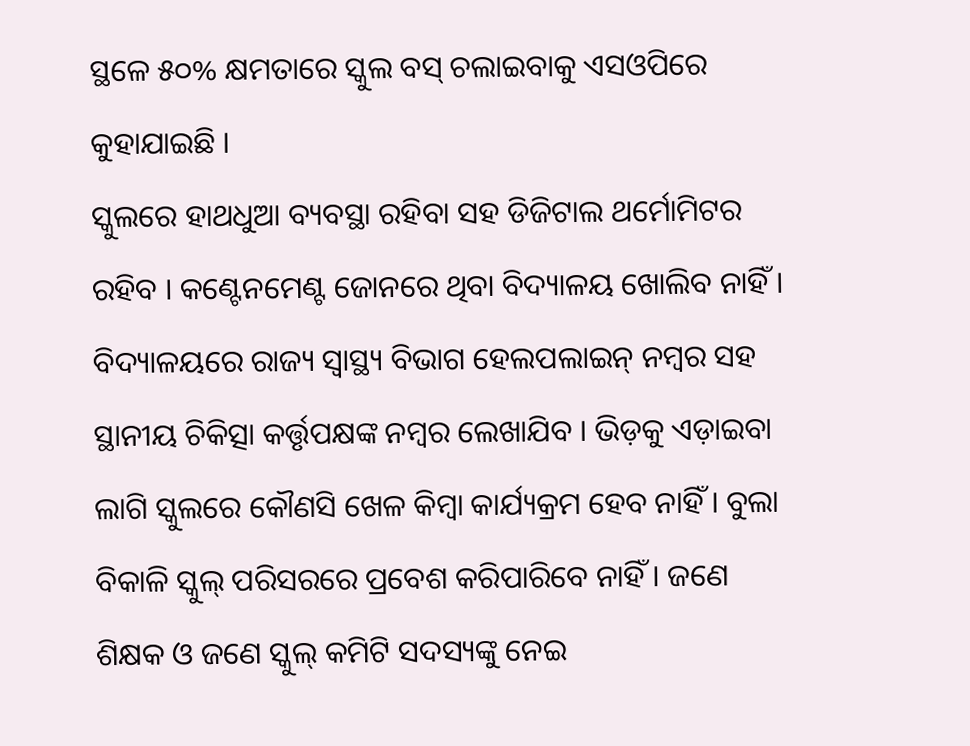ସ୍ଥଳେ ୫୦% କ୍ଷମତାରେ ସ୍କୁଲ ବସ୍ ଚଲାଇବାକୁ ଏସଓପିରେ କୁହାଯାଇଛି ।
ସ୍କୁଲରେ ହାଥଧୁଆ ବ୍ୟବସ୍ଥା ରହିବା ସହ ଡିଜିଟାଲ ଥର୍ମୋମିଟର ରହିବ । କଣ୍ଟେନମେଣ୍ଟ ଜୋନରେ ଥିବା ବିଦ୍ୟାଳୟ ଖୋଲିବ ନାହିଁ । ବିଦ୍ୟାଳୟରେ ରାଜ୍ୟ ସ୍ୱାସ୍ଥ୍ୟ ବିଭାଗ ହେଲପଲାଇନ୍ ନମ୍ବର ସହ ସ୍ଥାନୀୟ ଚିକିତ୍ସା କର୍ତ୍ତୃପକ୍ଷଙ୍କ ନମ୍ବର ଲେଖାଯିବ । ଭିଡ଼କୁ ଏଡ଼ାଇବା ଲାଗି ସ୍କୁଲରେ କୌଣସି ଖେଳ କିମ୍ବା କାର୍ଯ୍ୟକ୍ରମ ହେବ ନାହିଁ । ବୁଲା ବିକାଳି ସ୍କୁଲ୍ ପରିସରରେ ପ୍ରବେଶ କରିପାରିବେ ନାହିଁ । ଜଣେ ଶିକ୍ଷକ ଓ ଜଣେ ସ୍କୁଲ୍ କମିଟି ସଦସ୍ୟଙ୍କୁ ନେଇ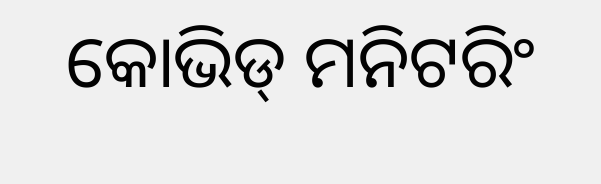କୋଭିଡ୍ ମନିଟରିଂ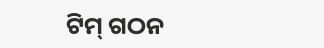ଟିମ୍ ଗଠନ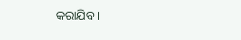କରାଯିବ ।